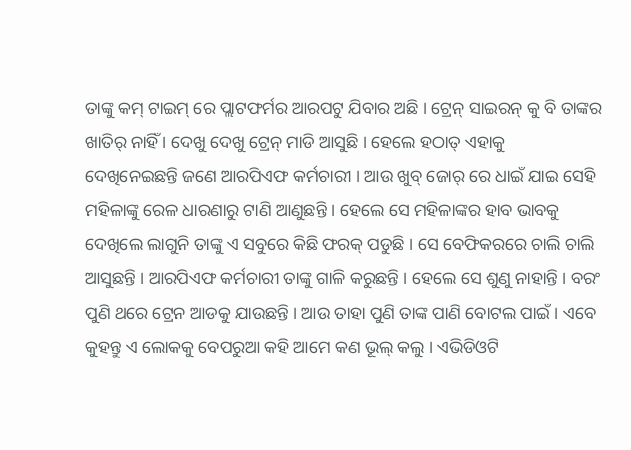ତାଙ୍କୁ କମ୍ ଟାଇମ୍ ରେ ପ୍ଲାଟଫର୍ମର ଆରପଟୁ ଯିବାର ଅଛି । ଟ୍ରେନ୍ ସାଇରନ୍ କୁ ବି ତାଙ୍କର ଖାତିର୍ ନାହିଁ । ଦେଖୁ ଦେଖୁ ଟ୍ରେନ୍ ମାଡି ଆସୁଛି । ହେଲେ ହଠାତ୍ ଏହାକୁ ଦେଖିନେଇଛନ୍ତି ଜଣେ ଆରପିଏଫ କର୍ମଚାରୀ । ଆଉ ଖୁବ୍ ଜୋର୍ ରେ ଧାଇଁ ଯାଇ ସେହି ମହିଳାଙ୍କୁ ରେଳ ଧାରଣାରୁ ଟାଣି ଆଣୁଛନ୍ତି । ହେଲେ ସେ ମହିଳାଙ୍କର ହାବ ଭାବକୁ ଦେଖିଲେ ଲାଗୁନି ତାଙ୍କୁ ଏ ସବୁରେ କିଛି ଫରକ୍ ପଡୁଛି । ସେ ବେଫିକରରେ ଚାଲି ଚାଲି ଆସୁଛନ୍ତି । ଆରପିଏଫ କର୍ମଚାରୀ ତାଙ୍କୁ ଗାଳି କରୁଛନ୍ତି । ହେଲେ ସେ ଶୁଣୁ ନାହାନ୍ତି । ବରଂ ପୁଣି ଥରେ ଟ୍ରେନ ଆଡକୁ ଯାଉଛନ୍ତି । ଆଉ ତାହା ପୁଣି ତାଙ୍କ ପାଣି ବୋଟଲ ପାଇଁ । ଏବେ କୁହନ୍ତୁ ଏ ଲୋକକୁ ବେପରୁଆ କହି ଆମେ କଣ ଭୂଲ୍ କଲୁ । ଏଭିଡିଓଟି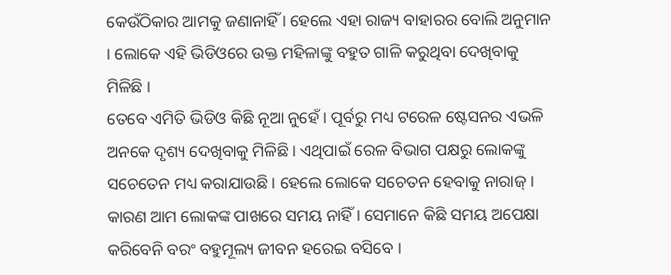କେଉଁଠିକାର ଆମକୁ ଜଣାନାହିଁ । ହେଲେ ଏହା ରାଜ୍ୟ ବାହାରର ବୋଲି ଅନୁମାନ । ଲୋକେ ଏହି ଭିଡିଓରେ ଉକ୍ତ ମହିଳାଙ୍କୁ ବହୁତ ଗାଳି କରୁଥିବା ଦେଖିବାକୁ ମିଳିଛି ।
ତେବେ ଏମିତି ଭିଡିଓ କିଛି ନୂଆ ନୁହେଁ । ପୂର୍ବରୁ ମଧ୍ୟ ଟରେଳ ଷ୍ଟେସନର ଏଭଳି ଅନକେ ଦୃଶ୍ୟ ଦେଖିବାକୁ ମିଳିଛି । ଏଥିପାଇଁ ରେଳ ବିଭାଗ ପକ୍ଷରୁ ଲୋକଙ୍କୁ ସଚେତେନ ମଧ୍ୟ କରାଯାଉଛି । ହେଲେ ଲୋକେ ସଚେତନ ହେବାକୁ ନାରାଜ୍ । କାରଣ ଆମ ଲୋକଙ୍କ ପାଖରେ ସମୟ ନାହିଁ । ସେମାନେ କିଛି ସମୟ ଅପେକ୍ଷା କରିବେନି ବରଂ ବହୁମୂଲ୍ୟ ଜୀବନ ହରେଇ ବସିବେ ।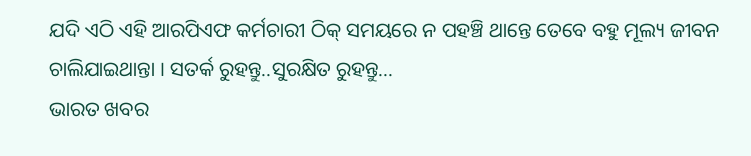ଯଦି ଏଠି ଏହି ଆରପିଏଫ କର୍ମଚାରୀ ଠିକ୍ ସମୟରେ ନ ପହଞ୍ଚି ଥାନ୍ତେ ତେବେ ବହୁ ମୂଲ୍ୟ ଜୀବନ ଚାଲିଯାଇଥାନ୍ତା । ସତର୍କ ରୁହନ୍ତୁ..ସୁରକ୍ଷିତ ରୁହନ୍ତୁ...
ଭାରତ ଖବର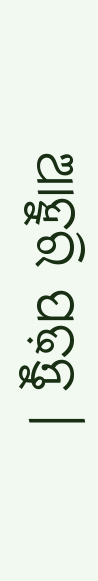ଆହୁରି ପଢ଼ନ୍ତୁ ।